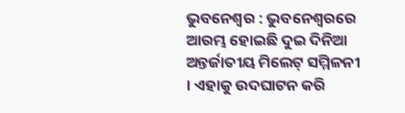ଭୁବନେଶ୍ବର : ଭୁବନେଶ୍ବରରେ ଆରମ୍ଭ ହୋଇଛି ଦୁଇ ଦିନିଆ ଅନ୍ତର୍ଜାତୀୟ ମିଲେଟ୍ ସମ୍ମିଳନୀ । ଏହାକୁ ଉଦଘାଟନ କରି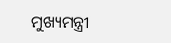ମୁଖ୍ୟମନ୍ତ୍ରୀ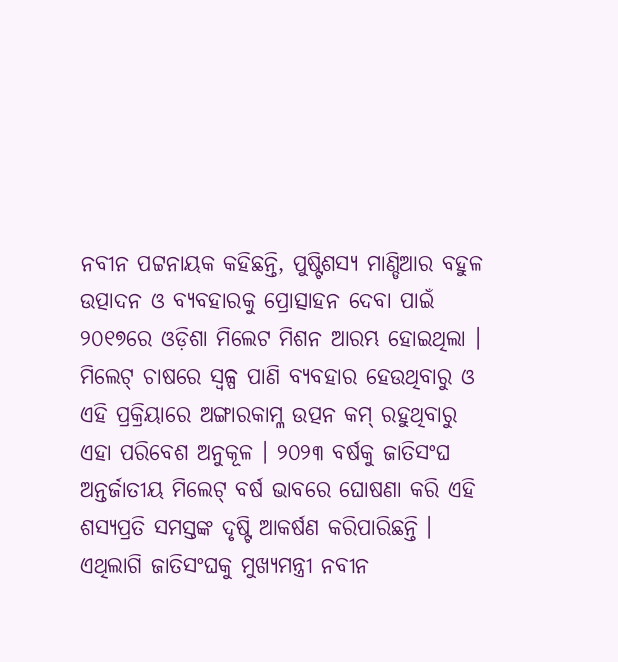ନବୀନ ପଟ୍ଟନାୟକ କହିଛନ୍ତି, ପୁଷ୍ଟିଶସ୍ୟ ମାଣ୍ଡିଆର ବହୁଳ ଉତ୍ପାଦନ ଓ ବ୍ୟବହାରକୁ ପ୍ରୋତ୍ସାହନ ଦେବା ପାଇଁ ୨୦୧୭ରେ ଓଡ଼ିଶା ମିଲେଟ ମିଶନ ଆରମ୍ଭ ହୋଇଥିଲା । ମିଲେଟ୍ ଚାଷରେ ସ୍ଵଳ୍ପ ପାଣି ବ୍ୟବହାର ହେଉଥିବାରୁ ଓ ଏହି ପ୍ରକ୍ରିୟାରେ ଅଙ୍ଗାରକାମ୍ଳ ଉତ୍ପନ କମ୍ ରହୁଥିବାରୁ ଏହା ପରିବେଶ ଅନୁକୂଳ । ୨୦୨୩ ବର୍ଷକୁ ଜାତିସଂଘ ଅନ୍ତର୍ଜାତୀୟ ମିଲେଟ୍ ବର୍ଷ ଭାବରେ ଘୋଷଣା କରି ଏହି ଶସ୍ୟପ୍ରତି ସମସ୍ତଙ୍କ ଦୃଷ୍ଟି ଆକର୍ଷଣ କରିପାରିଛନ୍ତି । ଏଥିଲାଗି ଜାତିସଂଘକୁ ମୁଖ୍ୟମନ୍ତ୍ରୀ ନବୀନ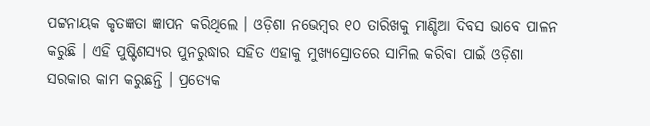ପଟ୍ଟନାୟକ କୃତଜ୍ଞତା ଜ୍ଞାପନ କରିଥିଲେ । ଓଡ଼ିଶା ନଭେମ୍ବର ୧୦ ତାରିଖକୁ ମାଣ୍ଡିଆ ଦିବସ ଭାବେ ପାଳନ କରୁଛି । ଏହି ପୁଷ୍ଟିଶସ୍ୟର ପୁନରୁଦ୍ଧାର ସହିତ ଏହାକୁ ମୁଖ୍ୟସ୍ରୋତରେ ସାମିଲ କରିବା ପାଇଁ ଓଡ଼ିଶା ସରକାର କାମ କରୁଛନ୍ତି । ପ୍ରତ୍ୟେକ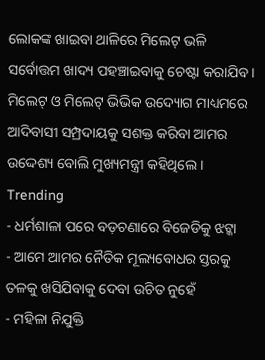ଲୋକଙ୍କ ଖାଇବା ଥାଳିରେ ମିଲେଟ୍ ଭଳି ସର୍ବୋତ୍ତମ ଖାଦ୍ୟ ପହଞ୍ଚାଇବାକୁ ଚେଷ୍ଟା କରାଯିବ । ମିଲେଟ୍ ଓ ମିଲେଟ୍ ଭିଭିକ ଉଦ୍ୟୋଗ ମାଧ୍ୟମରେ ଆଦିବାସୀ ସମ୍ପ୍ରଦାୟକୁ ସଶକ୍ତ କରିବା ଆମର ଉଦ୍ଦେଶ୍ୟ ବୋଲି ମୁଖ୍ୟମନ୍ତ୍ରୀ କହିଥିଲେ ।
Trending
- ଧର୍ମଶାଳା ପରେ ବଡ଼ଚଣାରେ ବିଜେଡିକୁ ଝଟ୍କା
- ଆମେ ଆମର ନୈତିକ ମୂଲ୍ୟବୋଧର ସ୍ତରକୁ ତଳକୁ ଖସିଯିବାକୁ ଦେବା ଉଚିତ ନୁହେଁ
- ମହିଳା ନିଯୁକ୍ତି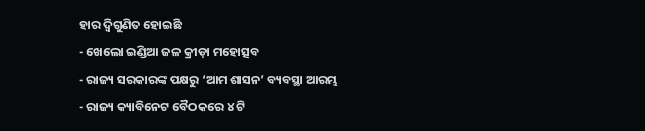ହାର ଦ୍ୱିଗୁଣିତ ହୋଇଛି
- ଖେଲୋ ଇଣ୍ଡିଆ ଜଳ କ୍ରୀଡ଼ା ମହୋତ୍ସବ
- ରାଜ୍ୟ ସରକାରଙ୍କ ପକ୍ଷରୁ ‘ଆମ ଶାସନ’ ବ୍ୟବସ୍ଥା ଆରମ୍ଭ
- ରାଜ୍ୟ କ୍ୟାବିନେଟ ବୈଠକରେ ୪ ଟି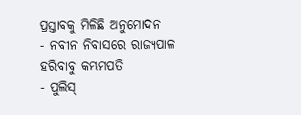ପ୍ରସ୍ତାବକୁ ମିଳିଛି ଅନୁମୋଦନ
- ନବୀନ ନିବାସରେ ରାଜ୍ୟପାଳ ହରିବାବୁ କମ୍ଭମପତି
- ପୁଲିସ୍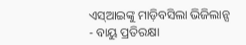ଏସ୍ଆଇଙ୍କୁ ମାଡ଼ିବସିଲା ଭିଜିଲାନ୍ସ
- ବାୟୁ ପ୍ରତିରକ୍ଷା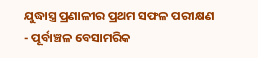ଯୁଦ୍ଧାସ୍ତ୍ର ପ୍ରଣାଳୀର ପ୍ରଥମ ସଫଳ ପରୀକ୍ଷଣ
- ପୂର୍ବାଞ୍ଚଳ ବେସାମରିକ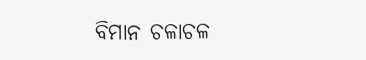ବିମାନ ଚଳାଚଳ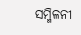ସମ୍ମିଳନୀ